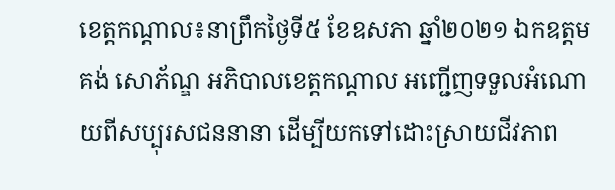ខេត្តកណ្តាល៖នាព្រឹកថ្ងៃទី៥ ខែឧសភា ឆ្នាំ២០២១ ឯកឧត្តម គង់ សោភ័ណ្ឌ អភិបាលខេត្តកណ្តាល អញ្ជើញទទួលអំណោយពីសប្បុរសជននានា ដើម្បីយកទៅដោះស្រាយជីវភាព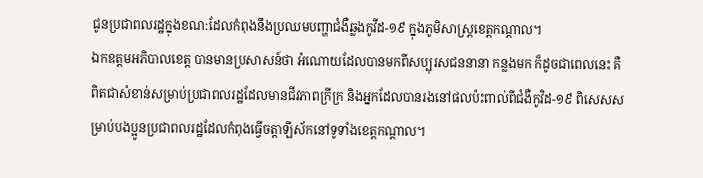ជូនប្រជាពលរដ្ឋក្នុងខណ:ដែលកំពុងនឹងប្រឈមបញ្ហាជំងឺឆ្លងកូវីដ-១៩ ក្នុងភូមិសាស្ត្រខេត្តកណ្តាល។
ឯកឧត្តមអភិបាលខេត្ត បានមានប្រសាសន៍ថា អំណោយដែលបានមកពីសប្បុរសជននានា កន្លងមក ក៏ដូចជាពេលនេះ គឺពិតជាសំខាន់សម្រាប់ប្រជាពលរដ្ឋដែលមានជីវភាពក្រីក្រ និងអ្នកដែលបានរងនៅផលប៉ះពាល់ពីជំងឺកូវិដ-១៩ ពិសេសសម្រាប់បងប្អូនប្រជាពលរដ្ឋដែលកំពុងធ្វើចត្តាឡីស័កនៅទូទាំងខេត្តកណ្តាល។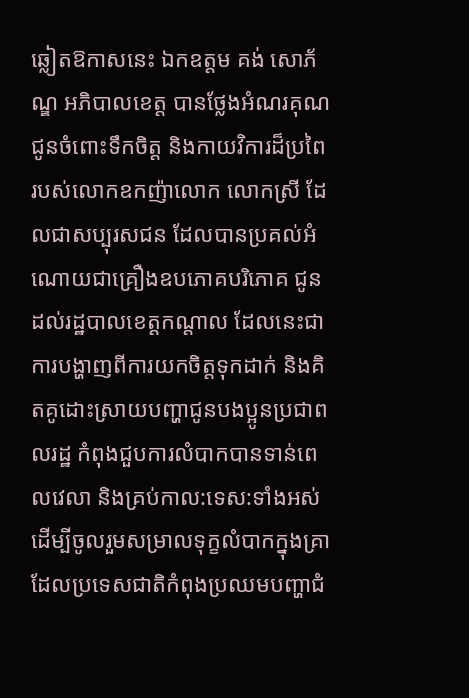ឆ្លៀតឱកាសនេះ ឯកឧត្តម គង់ សោភ័ណ្ឌ អភិបាលខេត្ត បានថ្លែងអំណរគុណជូនចំពោះទឹកចិត្ត និងកាយវិការដ៏ប្រពៃ របស់លោកឧកញ៉ាលោក លោកស្រី ដែលជាសប្បុរសជន ដែលបានប្រគល់អំណោយជាគ្រឿងឧបភោគបរិភោគ ជូនដល់រដ្ឋបាលខេត្តកណ្ដាល ដែលនេះជាការបង្ហាញពីការយកចិត្តទុកដាក់ និងគិតគូដោះស្រាយបញ្ហាជូនបងប្អូនប្រជាពលរដ្ឋ កំពុងជួបការលំបាកបានទាន់ពេលវេលា និងគ្រប់កាល:ទេស:ទាំងអស់ ដើម្បីចូលរួមសម្រាលទុក្ខលំបាកក្នុងគ្រាដែលប្រទេសជាតិកំពុងប្រឈមបញ្ហាជំ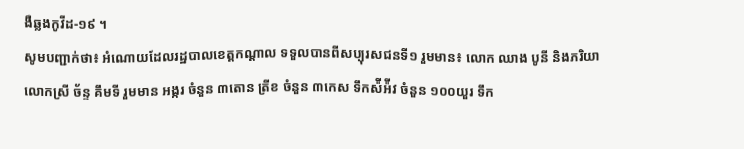ងឺឆ្លងកូវីដ-១៩ ។
សូមបញ្ជាក់ថា៖ អំណោយដែលរដ្ឋបាលខេត្តកណ្ដាល ទទួលបានពីសប្បុរសជនទី១ រួមមាន៖ លោក ឈាង បូនី និងភរិយា លោកស្រី ច័ន្ទ គឹមទី រួមមាន អង្ករ ចំនួន ៣តោន ត្រីខ ចំនួន ៣កេស ទឹកស៉ីអ៉ីវ ចំនួន ១០០យួរ ទឹក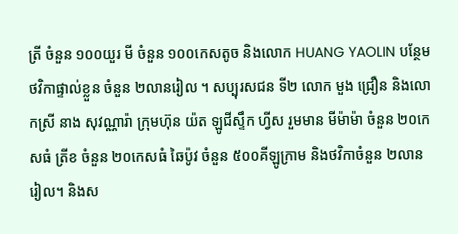ត្រី ចំនួន ១០០យួរ មី ចំនួន ១០០កេសតូច និងលោក HUANG YAOLIN បន្ថែមថវិកាផ្ទាល់ខ្លួន ចំនួន ២លានរៀល ។ សប្បុរសជន ទី២ លោក មួង ជ្រឿន និងលោកស្រី នាង សុវណ្ណារ៉ា ក្រុមហ៊ុន យ៉ត ឡូជីស្ទឹក ហ្វីស រួមមាន មីម៉ាម៉ា ចំនួន ២០កេសធំ ត្រីខ ចំនួន ២០កេសធំ ឆៃប៉ូវ ចំនួន ៥០០គីឡូក្រាម និងថវិកាចំនួន ២លានរៀល។ និងស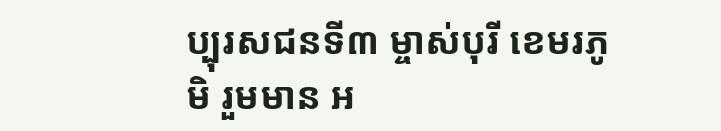ប្បុរសជនទី៣ ម្ចាស់បុរី ខេមរភូមិ រួមមាន អ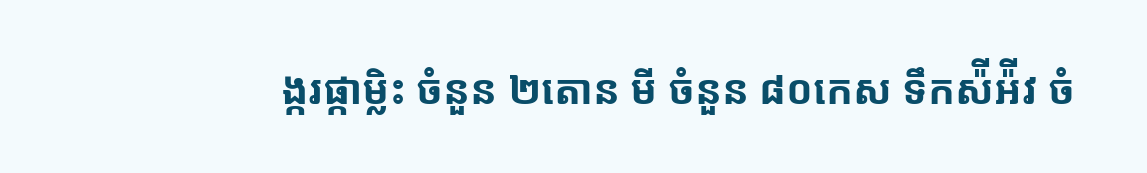ង្ករផ្កាម្លិះ ចំនួន ២តោន មី ចំនួន ៨០កេស ទឹកស៉ីអ៉ីវ ចំ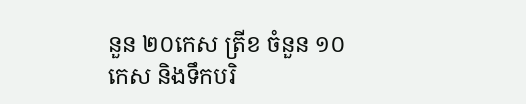នួន ២០កេស ត្រីខ ចំនួន ១០កេស និងទឹកបរិ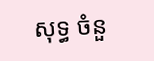សុទ្ធ ចំនួ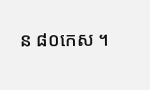ន ៨០កេស ។